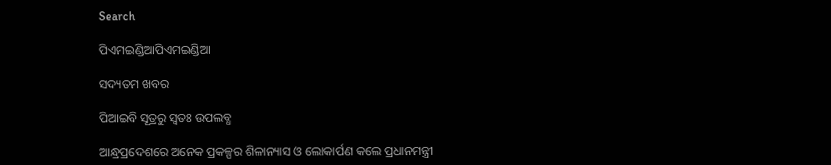Search

ପିଏମଇଣ୍ଡିଆପିଏମଇଣ୍ଡିଆ

ସଦ୍ୟତମ ଖବର

ପିଆଇବି ସୂତ୍ରରୁ ସ୍ବତଃ ଉପଲବ୍ଧ

ଆନ୍ଧ୍ରପ୍ରଦେଶରେ ଅନେକ ପ୍ରକଳ୍ପର ଶିଳାନ୍ୟାସ ଓ ଲୋକାର୍ପଣ କଲେ ପ୍ରଧାନମନ୍ତ୍ରୀ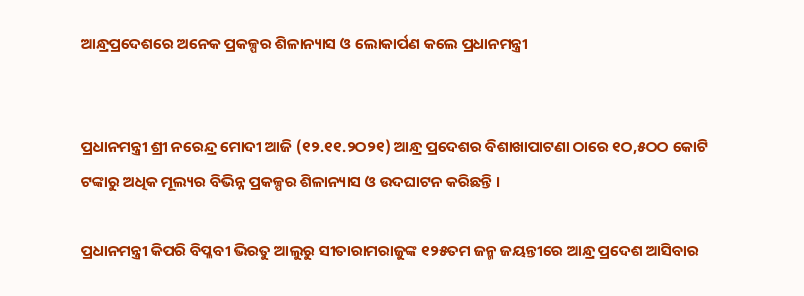ଆନ୍ଧ୍ରପ୍ରଦେଶରେ ଅନେକ ପ୍ରକଳ୍ପର ଶିଳାନ୍ୟାସ ଓ ଲୋକାର୍ପଣ କଲେ ପ୍ରଧାନମନ୍ତ୍ରୀ


ପ୍ରଧାନମନ୍ତ୍ରୀ ଶ୍ରୀ ନରେନ୍ଦ୍ର ମୋଦୀ ଆଜି (୧୨.୧୧.୨ଠ୨୧) ଆନ୍ଧ୍ର ପ୍ରଦେଶର ବିଶାଖାପାଟଣା ଠାରେ ୧ଠ,୫ଠଠ କୋଟି ଟଙ୍କାରୁ ଅଧିକ ମୂଲ୍ୟର ବିଭିନ୍ନ ପ୍ରକଳ୍ପର ଶିଳାନ୍ୟାସ ଓ ଉଦଘାଟନ କରିଛନ୍ତି ।

ପ୍ରଧାନମନ୍ତ୍ରୀ କିପରି ବିପ୍ଳବୀ ଭିରତୁ ଆଲୁରୁ ସୀତାରାମରାଜୁଙ୍କ ୧୨୫ତମ ଜନ୍ମ ଜୟନ୍ତୀରେ ଆନ୍ଧ୍ର ପ୍ରଦେଶ ଆସିବାର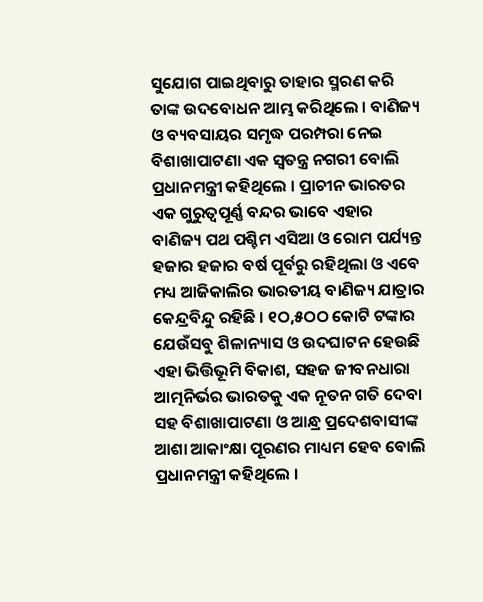ସୁଯୋଗ ପାଇଥିବାରୁ ତାହାର ସ୍ମରଣ କରି ତାଙ୍କ ଉଦବୋଧନ ଆମ୍ଭ କରିଥିଲେ । ବାଣିଜ୍ୟ ଓ ବ୍ୟବସାୟର ସମୃଦ୍ଧ ପରମ୍ପରା ନେଇ ବିଶାଖାପାଟଣା ଏକ ସ୍ୱତନ୍ତ୍ର ନଗରୀ ବୋଲି ପ୍ରଧାନମନ୍ତ୍ରୀ କହିଥିଲେ । ପ୍ରାଚୀନ ଭାରତର ଏକ ଗୁରୁତ୍ୱପୂର୍ଣ୍ଣ ବନ୍ଦର ଭାବେ ଏହାର ବାଣିଜ୍ୟ ପଥ ପଶ୍ଚିମ ଏସିଆ ଓ ରୋମ ପର୍ଯ୍ୟନ୍ତ ହଜାର ହଜାର ବର୍ଷ ପୂର୍ବରୁ ରହିଥିଲା ଓ ଏବେ ମଧ୍ୟ ଆଜିକାଲିର ଭାରତୀୟ ବାଣିଜ୍ୟ ଯାତ୍ରାର କେନ୍ଦ୍ରବିନ୍ଦୁ ରହିଛି । ୧ଠ,୫ଠଠ କୋଟି ଟଙ୍କାର ଯେଉଁସବୁ ଶିଳାନ୍ୟାସ ଓ ଉଦଘାଟନ ହେଉଛି ଏହା ଭିତ୍ତିଭୂମି ବିକାଶ, ସହଜ ଜୀବନଧାରା ଆତ୍ମନିର୍ଭର ଭାରତକୁ ଏକ ନୂତନ ଗତି ଦେବା ସହ ବିଶାଖାପାଟଣା ଓ ଆନ୍ଧ୍ର ପ୍ରଦେଶବାସୀଙ୍କ ଆଶା ଆକାଂକ୍ଷା ପୂରଣର ମାଧ୍ୟମ ହେବ ବୋଲି ପ୍ରଧାନମନ୍ତ୍ରୀ କହିଥିଲେ ।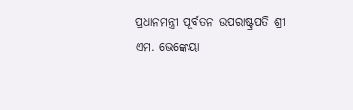ପ୍ରଧାନମନ୍ତ୍ରୀ ପୂର୍ବତନ ଉପରାଷ୍ଟ୍ରପତି ଶ୍ରୀ ଏମ. ଭେଙ୍କେୟା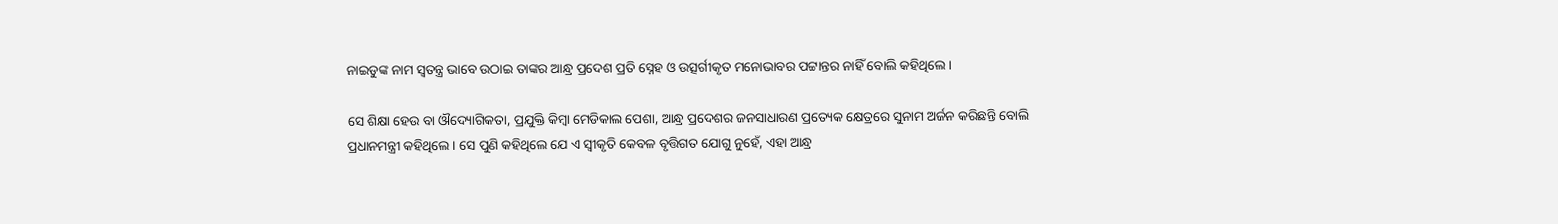ନାଇଡୁଙ୍କ ନାମ ସ୍ୱତନ୍ତ୍ର ଭାବେ ଉଠାଇ ତାଙ୍କର ଆନ୍ଧ୍ର ପ୍ରଦେଶ ପ୍ରତି ସ୍ନେହ ଓ ଉତ୍ସର୍ଗୀକୃତ ମନୋଭାବର ପଟ୍ଟାନ୍ତର ନାହିଁ ବୋଲି କହିଥିଲେ ।

ସେ ଶିକ୍ଷା ହେଉ ବା ଔଦ୍ୟୋଗିକତା, ପ୍ରଯୁକ୍ତି କିମ୍ବା ମେଡିକାଲ ପେଶା, ଆନ୍ଧ୍ର ପ୍ରଦେଶର ଜନସାଧାରଣ ପ୍ରତ୍ୟେକ କ୍ଷେତ୍ରରେ ସୁନାମ ଅର୍ଜନ କରିଛନ୍ତି ବୋଲି ପ୍ରଧାନମନ୍ତ୍ରୀ କହିଥିଲେ । ସେ ପୁଣି କହିଥିଲେ ଯେ ଏ ସ୍ୱୀକୃତି କେବଳ ବୃତ୍ତିଗତ ଯୋଗୁ ନୁହେଁ, ଏହା ଆନ୍ଧ୍ର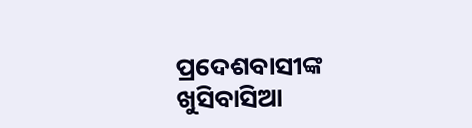ପ୍ରଦେଶବାସୀଙ୍କ ଖୁସିବାସିଆ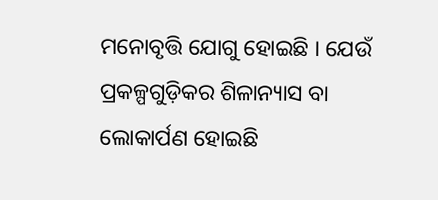ମନୋବୃତ୍ତି ଯୋଗୁ ହୋଇଛି । ଯେଉଁ ପ୍ରକଳ୍ପଗୁଡ଼ିକର ଶିଳାନ୍ୟାସ ବା ଲୋକାର୍ପଣ ହୋଇଛି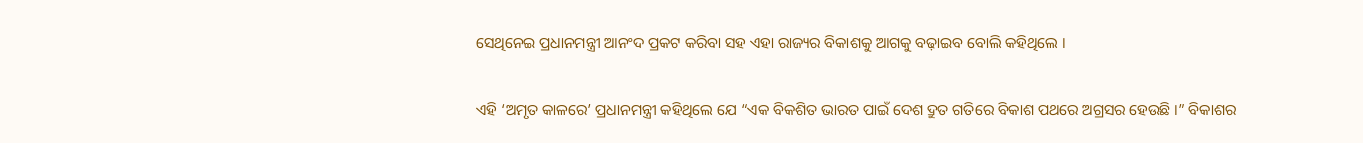ସେଥିନେଇ ପ୍ରଧାନମନ୍ତ୍ରୀ ଆନଂଦ ପ୍ରକଟ କରିବା ସହ ଏହା ରାଜ୍ୟର ବିକାଶକୁ ଆଗକୁ ବଢ଼ାଇବ ବୋଲି କହିଥିଲେ ।

ଏହି ‘ଅମୃତ କାଳରେ’ ପ୍ରଧାନମନ୍ତ୍ରୀ କହିଥିଲେ ଯେ “ଏକ ବିକଶିତ ଭାରତ ପାଇଁ ଦେଶ ଦ୍ରୁତ ଗତିରେ ବିକାଶ ପଥରେ ଅଗ୍ରସର ହେଉଛି ।” ବିକାଶର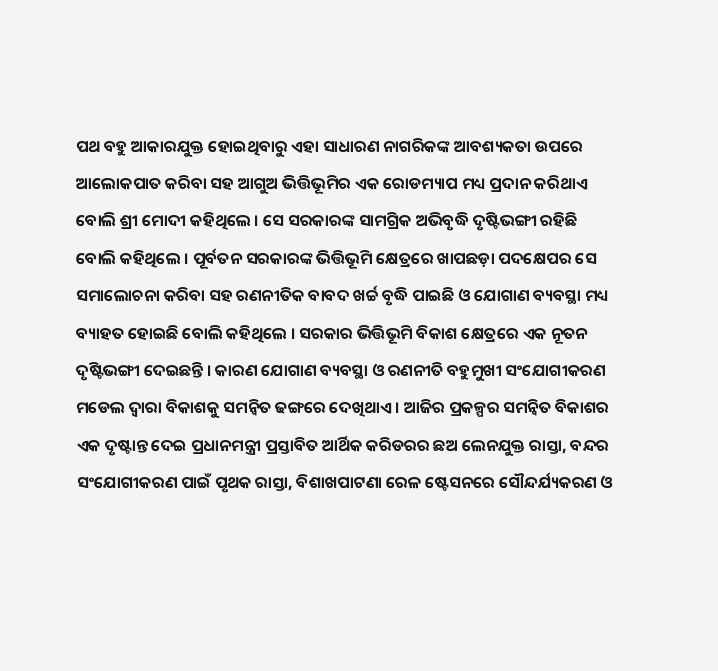ପଥ ବହୁ ଆକାରଯୁକ୍ତ ହୋଇଥିବାରୁ ଏହା ସାଧାରଣ ନାଗରିକଙ୍କ ଆବଶ୍ୟକତା ଉପରେ ଆଲୋକପାତ କରିବା ସହ ଆଗୁଅ ଭିତ୍ତିଭୂମିର ଏକ ରୋଡମ୍ୟାପ ମଧ୍ୟ ପ୍ରଦାନ କରିଥାଏ ବୋଲି ଶ୍ରୀ ମୋଦୀ କହିଥିଲେ । ସେ ସରକାରଙ୍କ ସାମଗ୍ରିକ ଅଭିବୃଦ୍ଧି ଦୃଷ୍ଟିଭଙ୍ଗୀ ରହିଛି ବୋଲି କହିଥିଲେ । ପୂର୍ବତନ ସରକାରଙ୍କ ଭିତ୍ତିଭୂମି କ୍ଷେତ୍ରରେ ଖାପଛଡ଼ା ପଦକ୍ଷେପର ସେ ସମାଲୋଚନା କରିବା ସହ ରଣନୀତିକ ବାବଦ ଖର୍ଚ୍ଚ ବୃଦ୍ଧି ପାଇଛି ଓ ଯୋଗାଣ ବ୍ୟବସ୍ଥା ମଧ୍ୟ ବ୍ୟାହତ ହୋଇଛି ବୋଲି କହିଥିଲେ । ସରକାର ଭିତ୍ତିଭୂମି ବିକାଶ କ୍ଷେତ୍ରରେ ଏକ ନୂତନ ଦୃଷ୍ଟିଭଙ୍ଗୀ ଦେଇଛନ୍ତି । କାରଣ ଯୋଗାଣ ବ୍ୟବସ୍ଥା ଓ ରଣନୀତି ବହୁମୁଖୀ ସଂଯୋଗୀକରଣ ମଡେଲ ଦ୍ୱାରା ବିକାଶକୁ ସମନ୍ୱିତ ଢଙ୍ଗରେ ଦେଖିଥାଏ । ଆଜିର ପ୍ରକଳ୍ପର ସମନ୍ୱିତ ବିକାଶର ଏକ ଦୃଷ୍ଟାନ୍ତ ଦେଇ ପ୍ରଧାନମନ୍ତ୍ରୀ ପ୍ରସ୍ତାବିତ ଆର୍ଥିକ କରିଡରର ଛଅ ଲେନଯୁକ୍ତ ରାସ୍ତା, ବନ୍ଦର ସଂଯୋଗୀକରଣ ପାଇଁ ପୃଥକ ରାସ୍ତା, ବିଶାଖପାଟଣା ରେଳ ଷ୍ଟେସନରେ ସୌନ୍ଦର୍ଯ୍ୟକରଣ ଓ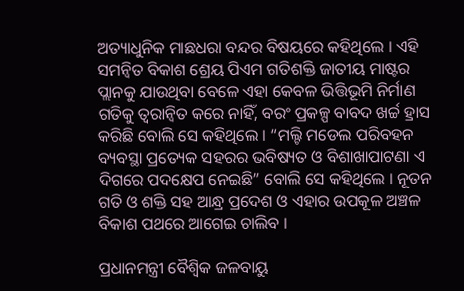ଅତ୍ୟାଧୁନିକ ମାଛଧରା ବନ୍ଦର ବିଷୟରେ କହିଥିଲେ । ଏହି ସମନ୍ୱିତ ବିକାଶ ଶ୍ରେୟ ପିଏମ ଗତିଶକ୍ତି ଜାତୀୟ ମାଷ୍ଟର ପ୍ଲାନକୁ ଯାଉଥିବା ବେଳେ ଏହା କେବଳ ଭିତ୍ତିଭୂମି ନିର୍ମାଣ ଗତିକୁ ତ୍ୱରାନ୍ୱିତ କରେ ନାହିଁ, ବରଂ ପ୍ରକଳ୍ପ ବାବଦ ଖର୍ଚ୍ଚ ହ୍ରାସ କରିଛି ବୋଲି ସେ କହିଥିଲେ । “ମଲ୍ଟି ମଡେଲ ପରିବହନ ବ୍ୟବସ୍ଥା ପ୍ରତ୍ୟେକ ସହରର ଭବିଷ୍ୟତ ଓ ବିଶାଖାପାଟଣା ଏ ଦିଗରେ ପଦକ୍ଷେପ ନେଇଛି” ବୋଲି ସେ କହିଥିଲେ । ନୂତନ ଗତି ଓ ଶକ୍ତି ସହ ଆନ୍ଧ୍ର ପ୍ରଦେଶ ଓ ଏହାର ଉପକୂଳ ଅଞ୍ଚଳ ବିକାଶ ପଥରେ ଆଗେଇ ଚାଲିବ ।

ପ୍ରଧାନମନ୍ତ୍ରୀ ବୈଶ୍ୱିକ ଜଳବାୟୁ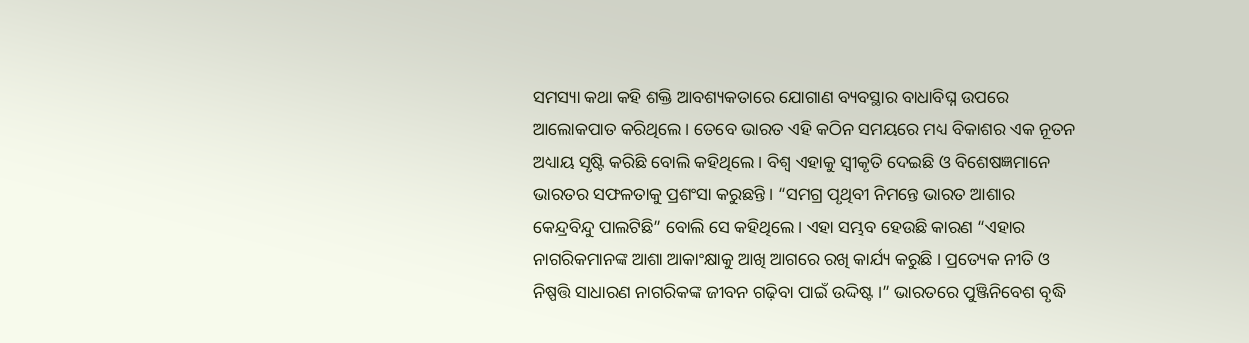ସମସ୍ୟା କଥା କହି ଶକ୍ତି ଆବଶ୍ୟକତାରେ ଯୋଗାଣ ବ୍ୟବସ୍ଥାର ବାଧାବିଘ୍ନ ଉପରେ ଆଲୋକପାତ କରିଥିଲେ । ତେବେ ଭାରତ ଏହି କଠିନ ସମୟରେ ମଧ୍ୟ ବିକାଶର ଏକ ନୂତନ ଅଧ୍ୟାୟ ସୃଷ୍ଟି କରିଛି ବୋଲି କହିଥିଲେ । ବିଶ୍ୱ ଏହାକୁ ସ୍ୱୀକୃତି ଦେଇଛି ଓ ବିଶେଷଜ୍ଞମାନେ ଭାରତର ସଫଳତାକୁ ପ୍ରଶଂସା କରୁଛନ୍ତି । “ସମଗ୍ର ପୃଥିବୀ ନିମନ୍ତେ ଭାରତ ଆଶାର କେନ୍ଦ୍ରବିନ୍ଦୁ ପାଲଟିଛି” ବୋଲି ସେ କହିଥିଲେ । ଏହା ସମ୍ଭବ ହେଉଛି କାରଣ “ଏହାର ନାଗରିକମାନଙ୍କ ଆଶା ଆକାଂକ୍ଷାକୁ ଆଖି ଆଗରେ ରଖି କାର୍ଯ୍ୟ କରୁଛି । ପ୍ରତ୍ୟେକ ନୀତି ଓ ନିଷ୍ପତ୍ତି ସାଧାରଣ ନାଗରିକଙ୍କ ଜୀବନ ଗଢ଼ିବା ପାଇଁ ଉଦ୍ଦିଷ୍ଟ ।” ଭାରତରେ ପୁଞ୍ଜିନିବେଶ ବୃଦ୍ଧି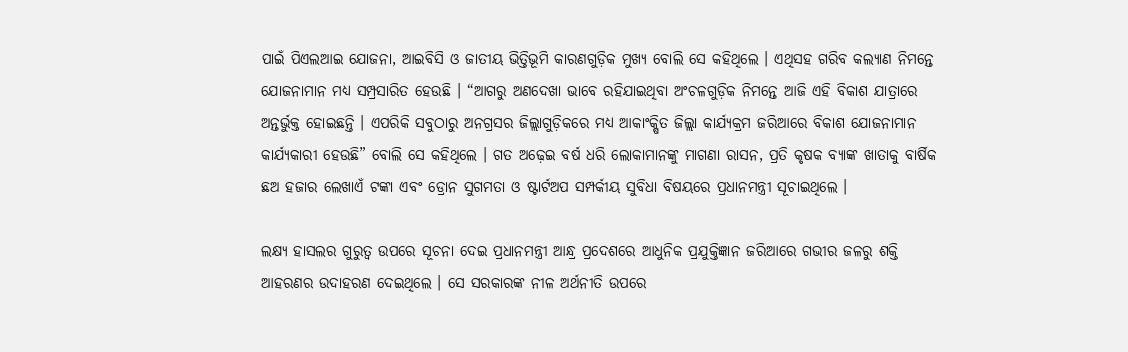ପାଇଁ ପିଏଲଆଇ ଯୋଜନା, ଆଇବିସି ଓ ଜାତୀୟ ଭିତ୍ତିଭୂମି କାରଣଗୁଡ଼ିକ ମୁଖ୍ୟ ବୋଲି ସେ କହିଥିଲେ । ଏଥିସହ ଗରିବ କଲ୍ୟାଣ ନିମନ୍ତେ ଯୋଜନାମାନ ମଧ୍ୟ ସମ୍ପ୍ରସାରିତ ହେଉଛି । “ଆଗରୁ ଅଣଦେଖା ଭାବେ ରହିଯାଇଥିବା ଅଂଚଳଗୁଡ଼ିକ ନିମନ୍ତେ ଆଜି ଏହି ବିକାଶ ଯାତ୍ରାରେ ଅନ୍ତର୍ଭୁକ୍ତ ହୋଇଛନ୍ତି । ଏପରିକି ସବୁଠାରୁ ଅନଗ୍ରସର ଜିଲ୍ଲାଗୁଡ଼ିକରେ ମଧ୍ୟ ଆକାଂକ୍ଷିତ ଜିଲ୍ଲା କାର୍ଯ୍ୟକ୍ରମ ଜରିଆରେ ବିକାଶ ଯୋଜନାମାନ କାର୍ଯ୍ୟକାରୀ ହେଉଛି” ବୋଲି ସେ କହିଥିଲେ । ଗତ ଅଢ଼େଇ ବର୍ଷ ଧରି ଲୋକାମାନଙ୍କୁ ମାଗଣା ରାସନ, ପ୍ରତି କୃଷକ ବ୍ୟାଙ୍କ ଖାତାକୁ ବାର୍ଷିକ ଛଅ ହଜାର ଲେଖାଏଁ ଟଙ୍କା ଏବଂ ଡ୍ରୋନ ସୁଗମତା ଓ ଷ୍ଟାର୍ଟଅପ ସମ୍ପର୍କୀୟ ସୁବିଧା ବିଷୟରେ ପ୍ରଧାନମନ୍ତ୍ରୀ ସୂଚାଇଥିଲେ ।

ଲକ୍ଷ୍ୟ ହାସଲର ଗୁରୁତ୍ୱ ଉପରେ ସୂଚନା ଦେଇ ପ୍ରଧାନମନ୍ତ୍ରୀ ଆନ୍ଧ୍ର ପ୍ରଦେଶରେ ଆଧୁନିକ ପ୍ରଯୁକ୍ତିଜ୍ଞାନ ଜରିଆରେ ଗଭୀର ଜଳରୁ ଶକ୍ତି ଆହରଣର ଉଦାହରଣ ଦେଇଥିଲେ । ସେ ସରକାରଙ୍କ ନୀଳ ଅର୍ଥନୀତି ଉପରେ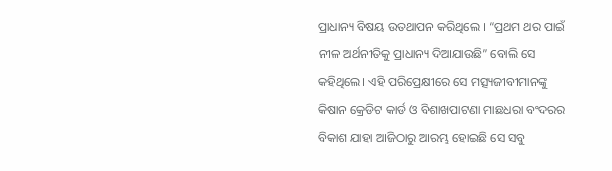ପ୍ରାଧାନ୍ୟ ବିଷୟ ଉତଥାପନ କରିଥିଲେ । “ପ୍ରଥମ ଥର ପାଇଁ ନୀଳ ଅର୍ଥନୀତିକୁ ପ୍ରାଧାନ୍ୟ ଦିଆଯାଉଛି” ବୋଲି ସେ କହିଥିଲେ। ଏହି ପରିପ୍ରେକ୍ଷୀରେ ସେ ମତ୍ସ୍ୟଜୀବୀମାନଙ୍କୁ କିଷାନ କ୍ରେଡିଟ କାର୍ଡ ଓ ବିଶାଖପାଟଣା ମାଛଧରା ବଂଦରର ବିକାଶ ଯାହା ଆଜିଠାରୁ ଆରମ୍ଭ ହୋଇଛି ସେ ସବୁ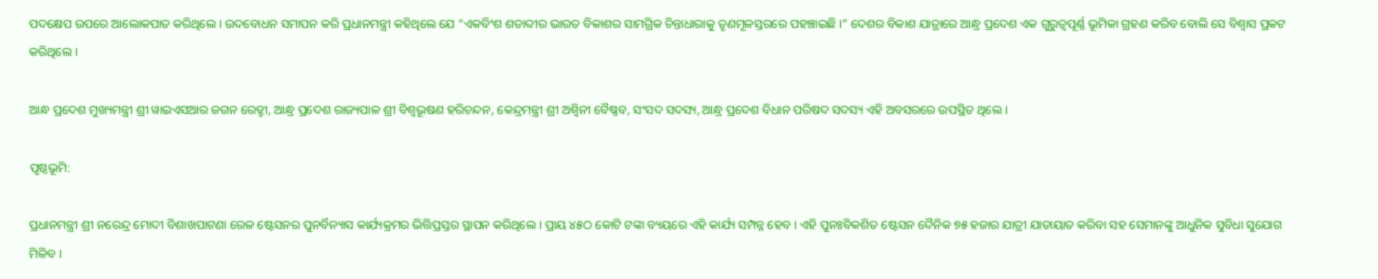ପଦକ୍ଷେପ ଉପରେ ଆଲୋକପାତ କରିଥିଲେ । ଉଦବୋଧନ ସମାପନ କରି ପ୍ରଧାନମନ୍ତ୍ରୀ କହିଥିଲେ ଯେ “ଏକବିଂଶ ଶତାବ୍ଦୀର ଭାରତ ବିକାଶର ସାମଗ୍ରିକ ଚିନ୍ତାଧାରାକୁ ତୃଣମୂଳସ୍ତରରେ ପହଞ୍ଚାଇଛି ।” ଦେଶର ବିକାଶ ଯାତ୍ରାରେ ଆନ୍ଧ୍ର ପ୍ରଦେଶ ଏକ ଗୁରୁତ୍ୱପୂର୍ଣ୍ଣ ଭୂମିକା ଗ୍ରହଣ କରିବ ବୋଲି ସେ ବିଶ୍ୱାସ ପ୍ରକଟ କରିଥିଲେ ।

ଆନ୍ଧ ପ୍ରଦେଶ ମୁଖ୍ୟମନ୍ତ୍ରୀ ଶ୍ରୀ ୱାଇଏସଆର ଜଗନ ରେଡ୍ଡୀ, ଆନ୍ଧ୍ର ପ୍ରଦେଶ ରାଜ୍ୟପାଳ ଶ୍ରୀ ବିଶ୍ୱଭୂଷଣ ହରିଚନ୍ଦନ, କେନ୍ଦ୍ରମନ୍ତ୍ରୀ ଶ୍ରୀ ଅଶ୍ୱିନୀ ବୈଷ୍ଣବ, ସଂସଦ ସଦସ୍ୟ, ଆନ୍ଧ୍ର ପ୍ରଦେଶ ବିଧାନ ପରିଷଦ ସଦସ୍ୟ ଏହି ଅବସରରେ ଉପସ୍ଥିତ ଥିଲେ ।

ପୃଷ୍ଠଭୂମି:

ପ୍ରଧାନମନ୍ତ୍ରୀ ଶ୍ରୀ ନରେନ୍ଦ୍ର ମୋଦୀ ବିଶାଖପାଟଣା ରେଳ ଷ୍ଟେସନର ପୁନର୍ବିନ୍ୟାସ କାର୍ଯ୍ୟକ୍ରମର ଭିତ୍ତିପ୍ରସ୍ତର ସ୍ଥାପନ କରିଥିଲେ । ପ୍ରାୟ ୪୫ଠ କୋଟି ଟଙ୍କା ବ୍ୟୟରେ ଏହି କାର୍ଯ୍ୟ ସମ୍ପନ୍ନ ହେବ । ଏହି ପୁନଃବିକଶିତ ଷ୍ଟେସନ ଦୈନିକ ୭୫ ହଜାର ଯାତ୍ରୀ ଯାତାୟାତ କରିବା ସହ ସେମାନଙ୍କୁ ଆଧୁନିକ ସୁବିଧା ସୁଯୋଗ ମିଳିବ ।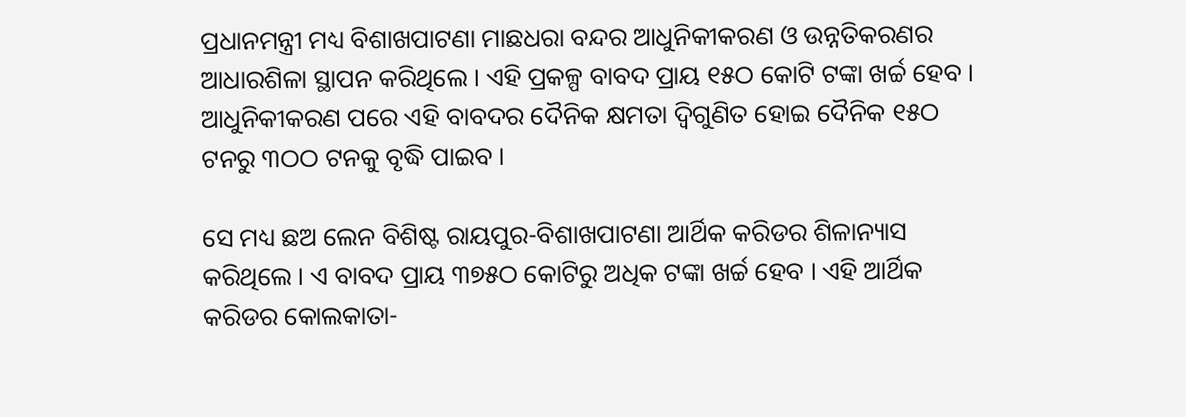ପ୍ରଧାନମନ୍ତ୍ରୀ ମଧ୍ୟ ବିଶାଖପାଟଣା ମାଛଧରା ବନ୍ଦର ଆଧୁନିକୀକରଣ ଓ ଉନ୍ନତିକରଣର ଆଧାରଶିଳା ସ୍ଥାପନ କରିଥିଲେ । ଏହି ପ୍ରକଳ୍ପ ବାବଦ ପ୍ରାୟ ୧୫ଠ କୋଟି ଟଙ୍କା ଖର୍ଚ୍ଚ ହେବ । ଆଧୁନିକୀକରଣ ପରେ ଏହି ବାବଦର ଦୈନିକ କ୍ଷମତା ଦ୍ୱିଗୁଣିତ ହୋଇ ଦୈନିକ ୧୫ଠ ଟନରୁ ୩ଠଠ ଟନକୁ ବୃଦ୍ଧି ପାଇବ ।

ସେ ମଧ୍ୟ ଛଅ ଲେନ ବିଶିଷ୍ଟ ରାୟପୁର-ବିଶାଖପାଟଣା ଆର୍ଥିକ କରିଡର ଶିଳାନ୍ୟାସ କରିଥିଲେ । ଏ ବାବଦ ପ୍ରାୟ ୩୭୫ଠ କୋଟିରୁ ଅଧିକ ଟଙ୍କା ଖର୍ଚ୍ଚ ହେବ । ଏହି ଆର୍ଥିକ କରିଡର କୋଲକାତା-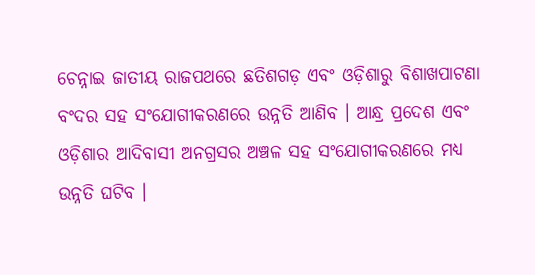ଚେନ୍ନାଇ ଜାତୀୟ ରାଜପଥରେ ଛତିଶଗଡ଼ ଏବଂ ଓଡ଼ିଶାରୁ ବିଶାଖପାଟଣା ବଂଦର ସହ ସଂଯୋଗୀକରଣରେ ଉନ୍ନତି ଆଣିବ । ଆନ୍ଧ୍ର ପ୍ରଦେଶ ଏବଂ ଓଡ଼ିଶାର ଆଦିବାସୀ ଅନଗ୍ରସର ଅଞ୍ଚଳ ସହ ସଂଯୋଗୀକରଣରେ ମଧ୍ୟ ଉନ୍ନତି ଘଟିବ ।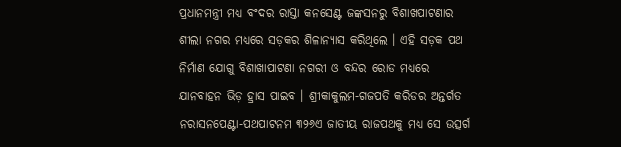ପ୍ରଧାନମନ୍ତ୍ରୀ ମଧ୍ୟ ବଂଦର ରାସ୍ତା କନସେଣ୍ଟ ଜଙ୍କସନରୁ ବିଶାଖପାଟଣାର ଶୀଲା ନଗର ମଧ୍ୟରେ ସଡ଼କର ଶିଳାନ୍ୟାସ କରିଥିଲେ । ଏହି ସଡ଼କ ପଥ ନିର୍ମାଣ ଯୋଗୁ ବିଶାଖାପାଟଣା ନଗରୀ ଓ ବନ୍ଦର ରୋଡ ମଧ୍ୟରେ ଯାନବାହନ ଭିଡ଼ ହ୍ରାସ ପାଇବ । ଶ୍ରୀକାକୁଲମ-ଗଜପତି କରିଡର ଅନ୍ତର୍ଗତ ନରାସନପେଣ୍ଟା-ପଥପାଟନମ ୩୨୬ଏ ଜାତୀୟ ରାଜପଥକୁ ମଧ୍ୟ ସେ ଉତ୍ସର୍ଗ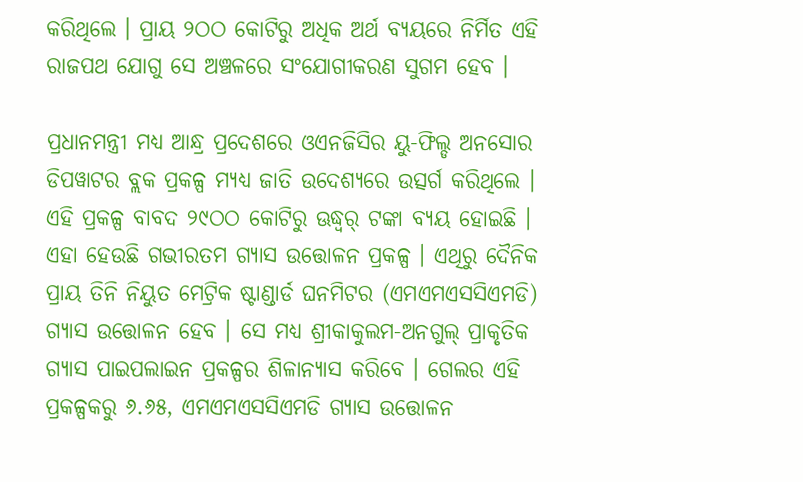କରିଥିଲେ । ପ୍ରାୟ ୨ଠଠ କୋଟିରୁ ଅଧିକ ଅର୍ଥ ବ୍ୟୟରେ ନିର୍ମିତ ଏହି ରାଜପଥ ଯୋଗୁ ସେ ଅଞ୍ଚଳରେ ସଂଯୋଗୀକରଣ ସୁଗମ ହେବ ।

ପ୍ରଧାନମନ୍ତ୍ରୀ ମଧ୍ୟ ଆନ୍ଧ୍ର ପ୍ରଦେଶରେ ଓଏନଜିସିର ୟୁ-ଫିଲ୍ଡ ଅନସୋର ଡିପୱାଟର ବ୍ଲକ ପ୍ରକଳ୍ପ ମ୍ୟଧ୍ୟ ଜାତି ଉଦେଶ୍ୟରେ ଉତ୍ସର୍ଗ କରିଥିଲେ । ଏହି ପ୍ରକଳ୍ପ ବାବଦ ୨୯ଠଠ କୋଟିରୁ ଊଦ୍ଧ୍ୱର୍ ଟଙ୍କା ବ୍ୟୟ ହୋଇଛି । ଏହା ହେଉଛି ଗଭୀରତମ ଗ୍ୟାସ ଉତ୍ତୋଳନ ପ୍ରକଳ୍ପ । ଏଥିରୁ ଦୈନିକ ପ୍ରାୟ ତିନି ନିୟୁତ ମେଟ୍ରିକ ଷ୍ଟାଣ୍ଡାର୍ଡ ଘନମିଟର (ଏମଏମଏସସିଏମଡି) ଗ୍ୟାସ ଉତ୍ତୋଳନ ହେବ । ସେ ମଧ୍ୟ ଶ୍ରୀକାକୁଲମ-ଅନଗୁଲ୍ ପ୍ରାକୃତିକ ଗ୍ୟାସ ପାଇପଲାଇନ ପ୍ରକଳ୍ପର ଶିଳାନ୍ୟାସ କରିବେ । ଗେଲର ଏହି ପ୍ରକଳ୍ପକରୁ ୬.୬୫, ଏମଏମଏସସିଏମଡି ଗ୍ୟାସ ଉତ୍ତୋଳନ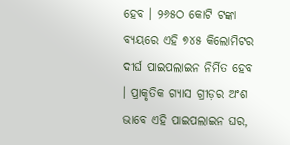ହେବ । ୨୬୫ଠ କୋଟି ଟଙ୍କା ବ୍ୟୟରେ ଏହି ୭୪୫ କିଲୋମିଟର ଦୀର୍ଘ ପାଇପଲାଇନ ନିର୍ମିତ ହେବ । ପ୍ରାକୃତିକ ଗ୍ୟାସ ଗ୍ରୀଡ଼ର ଅଂଶ ଭାବେ ଏହି ପାଇପଲାଇନ ଘର,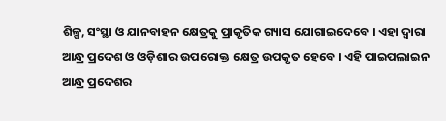ଶିଳ୍ପ, ସଂସ୍ଥା ଓ ଯାନବାହନ କ୍ଷେତ୍ରକୁ ପ୍ରାକୃତିକ ଗ୍ୟାସ ଯୋଗାଇଦେବେ । ଏହା ଦ୍ୱାରା ଆନ୍ଧ୍ର ପ୍ରଦେଶ ଓ ଓଡ଼ିଶାର ଉପରୋକ୍ତ କ୍ଷେତ୍ର ଉପକୃତ ହେବେ । ଏହି ପାଇପଲାଇନ ଆନ୍ଧ୍ର ପ୍ରଦେଶର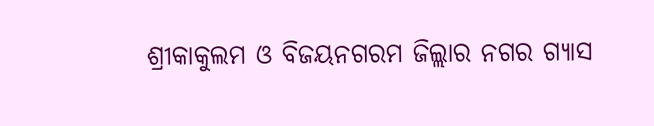ଶ୍ରୀକାକୁଲମ ଓ ବିଜୟନଗରମ ଜିଲ୍ଲାର ନଗର ଗ୍ୟାସ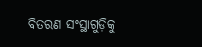ବିତରଣ ସଂସ୍ଥାଗୁଡ଼ିକୁ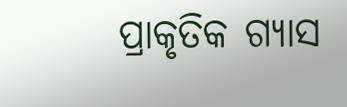ପ୍ରାକୃତିକ ଗ୍ୟାସ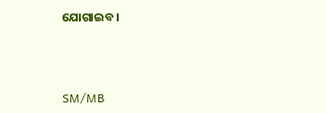ଯୋଗାଇବ ।



SM/MB